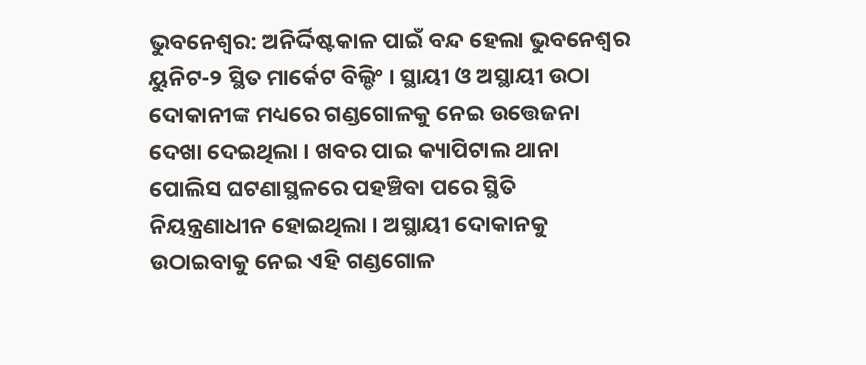ଭୁବନେଶ୍ବର: ଅନିର୍ଦ୍ଦିଷ୍ଟକାଳ ପାଇଁ ବନ୍ଦ ହେଲା ଭୁବନେଶ୍ବର ୟୁନିଟ-୨ ସ୍ଥିତ ମାର୍କେଟ ବିଲ୍ଡିଂ । ସ୍ଥାୟୀ ଓ ଅସ୍ଥାୟୀ ଉଠା ଦୋକାନୀଙ୍କ ମଧ୍ୟରେ ଗଣ୍ଡଗୋଳକୁ ନେଇ ଉତ୍ତେଜନା ଦେଖା ଦେଇଥିଲା । ଖବର ପାଇ କ୍ୟାପିଟାଲ ଥାନା ପୋଲିସ ଘଟଣାସ୍ଥଳରେ ପହଞ୍ଚିବା ପରେ ସ୍ଥିତି ନିୟନ୍ତ୍ରଣାଧୀନ ହୋଇଥିଲା । ଅସ୍ଥାୟୀ ଦୋକାନକୁ ଉଠାଇବାକୁ ନେଇ ଏହି ଗଣ୍ଡଗୋଳ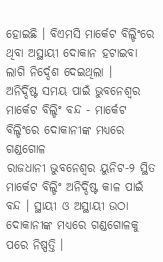ହୋଇଛି । ବିଏମସି ମାର୍କେଟ ବିଲ୍ଡିଂରେ ଥିବା ଅସ୍ଥାୟୀ ଦୋକାନ ହଟାଇବା ଲାଗି ନିର୍ଦ୍ଦେଶ ଦେଇଥିଲା ।
ଅନିର୍ଦ୍ଦିଷ୍ଟ ସମୟ ପାଇଁ ଭୁବନେଶ୍ବର ମାର୍କେଟ ବିଲ୍ଡିଂ ବନ୍ଦ - ମାର୍କେଟ ବିଲ୍ଡିଂରେ ଦୋକାନୀଙ୍କ ମଧ୍ୟରେ ଗଣ୍ଡଗୋଳ
ରାଜଧାନୀ ଭୁବନେଶ୍ବର ୟୁନିଟ-୨ ସ୍ଥିତ ମାର୍କେଟ ବିଲ୍ଡିଂ ଅନିର୍ଦ୍ଦିଷ୍ଟ କାଳ ପାଇଁ ବନ୍ଦ । ସ୍ଥାୟୀ ଓ ଅସ୍ଥାୟୀ ଉଠା ଦୋକାନୀଙ୍କ ମଧ୍ୟରେ ଗଣ୍ଡଗୋଳକୁ ପରେ ନିଷ୍ପତ୍ତି ।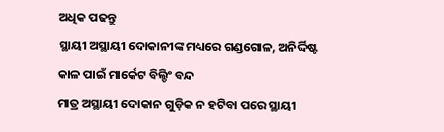ଅଧିକ ପଢନ୍ତୁ
ସ୍ଥାୟୀ ଅସ୍ଥାୟୀ ଦୋକାନୀଙ୍କ ମଧ୍ୟରେ ଗଣ୍ଡଗୋଳ, ଅନିର୍ଦ୍ଦିଷ୍ଟ କାଳ ପାଇଁ ମାର୍କେଟ ବିଲ୍ଡିଂ ବନ୍ଦ
ମାତ୍ର ଅସ୍ଥାୟୀ ଦୋକାନ ଗୁଡ଼ିକ ନ ହଟିବା ପରେ ସ୍ଥାୟୀ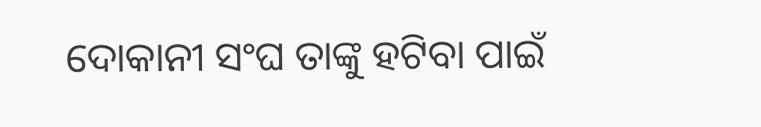ଦୋକାନୀ ସଂଘ ତାଙ୍କୁ ହଟିବା ପାଇଁ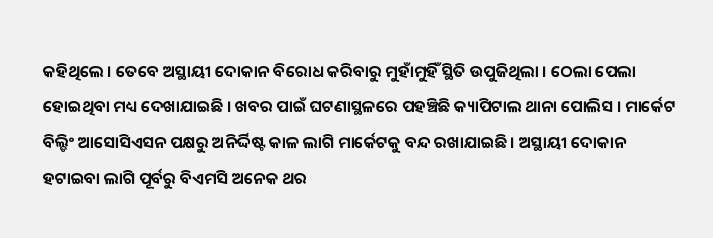କହିଥିଲେ । ତେବେ ଅସ୍ଥାୟୀ ଦୋକାନ ବିରୋଧ କରିବାରୁ ମୁହାଁମୁହିଁ ସ୍ଥିତି ଉପୁଜିଥିଲା । ଠେଲା ପେଲା ହୋଇଥିବା ମଧ୍ୟ ଦେଖାଯାଇଛି । ଖବର ପାଇଁ ଘଟଣାସ୍ଥଳରେ ପହଞ୍ଚିଛି କ୍ୟାପିଟାଲ ଥାନା ପୋଲିସ । ମାର୍କେଟ ବିଲ୍ଡିଂ ଆସୋସିଏସନ ପକ୍ଷରୁ ଅନିର୍ଦ୍ଦିଷ୍ଟ କାଳ ଲାଗି ମାର୍କେଟକୁ ବନ୍ଦ ରଖାଯାଇଛି । ଅସ୍ଥାୟୀ ଦୋକାନ ହଟାଇବା ଲାଗି ପୂର୍ବରୁ ବିଏମସି ଅନେକ ଥର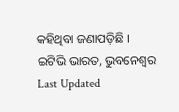କହିଥିବା ଜଣାପଡ଼ିଛି ।
ଇଟିଭି ଭାରତ, ଭୁବନେଶ୍ବର
Last Updated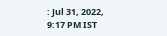: Jul 31, 2022, 9:17 PM IST